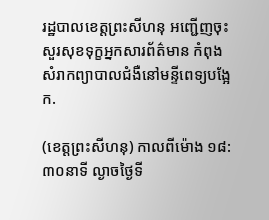រដ្ឋបាលខេត្តព្រះសីហនុ អញ្ជើញចុះសួរសុខទុក្ខអ្នកសារព័ត៌មាន កំពុងសំរាកព្យាបាលជំងឺនៅមន្ទីពេទ្យបង្អែក.

(ខេត្តព្រះសីហនុ) កាលពីម៉ោង ១៨:៣០នាទី ល្ងាចថ្ងៃទី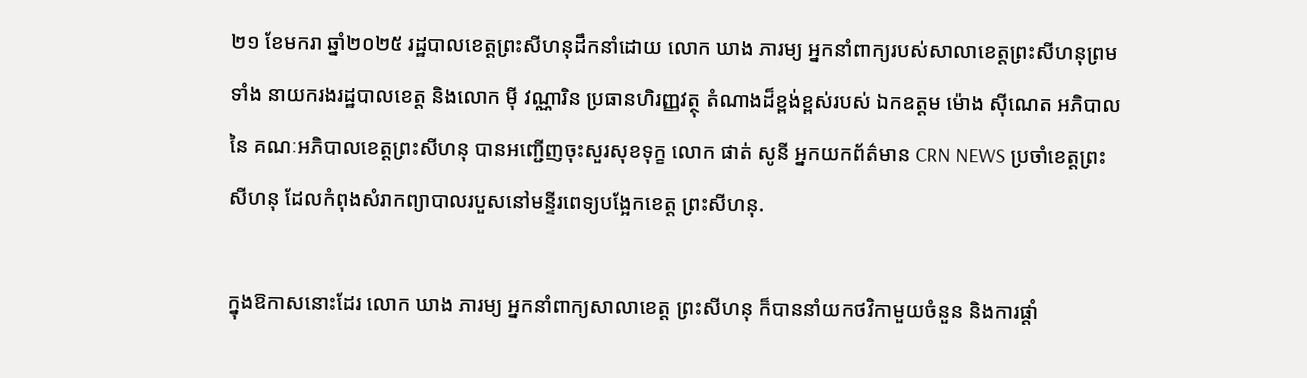២១ ខែមករា ឆ្នាំ២០២៥ រដ្ឋបាលខេត្តព្រះសីហនុដឹកនាំដោយ លោក ឃាង ភារម្យ អ្នកនាំពាក្យរបស់សាលាខេត្តព្រះសីហនុព្រមទាំង នាយករងរដ្ឋបាលខេត្ត និងលោក ម៉ី វណ្ណារិន ប្រធានហិរញ្ញវត្ថុ តំណាងដ៏ខ្ពង់ខ្ពស់របស់ ឯកឧត្តម ម៉ោង ស៊ីណេត អភិបាលនៃ គណៈអភិបាលខេត្តព្រះសីហនុ បានអញ្ជើញចុះសួរសុខទុក្ខ លោក ផាត់ សូនី អ្នកយកព័ត៌មាន CRN NEWS ប្រចាំខេត្តព្រះសីហនុ ដែលកំពុងសំរាកព្យាបាលរបួសនៅមន្ទីរពេទ្យបង្អែកខេត្ត ព្រះសីហនុ.

ក្នុងឱកាសនោះដែរ លោក ឃាង ភារម្យ អ្នកនាំពាក្យសាលាខេត្ត ព្រះសីហនុ ក៏បាននាំយកថវិកាមួយចំនួន និងការផ្តាំ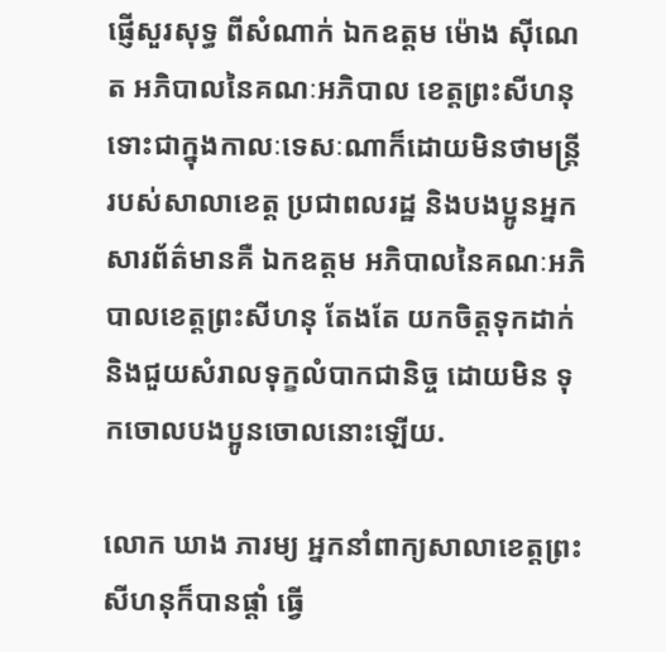ផ្ញើសួរសុទ្ធ ពីសំណាក់ ឯកឧត្តម ម៉ោង ស៊ីណេត អភិបាលនៃគណៈអភិបាល ខេត្តព្រះសីហនុ ទោះជាក្នុងកាលៈទេសៈណាក៏ដោយមិនថាមន្ត្រី របស់សាលាខេត្ត ប្រជាពលរដ្ឋ និងបងប្អូនអ្នកសារព័ត៌មានគឺ ឯកឧត្តម អភិបាលនៃគណៈអភិបាលខេត្តព្រះសីហនុ តែងតែ យកចិត្តទុកដាក់ និងជួយសំរាលទុក្ខលំបាកជានិច្ច ដោយមិន ទុកចោលបងប្អូនចោលនោះឡើយ.

លោក ឃាង ភារម្យ អ្នកនាំពាក្យសាលាខេត្តព្រះសីហនុក៏បានផ្តាំ ធ្វើ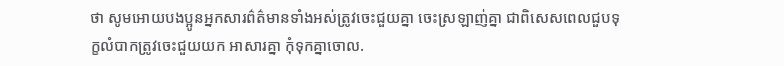ថា សូមអោយបងប្អូនអ្នកសារព៌ត៌មានទាំងអស់ត្រូវចេះជួយគ្នា ចេះស្រឡាញ់គ្នា ជាពិសេសពេលជួបទុក្ខលំបាកត្រូវចេះជួយយក អាសារគ្នា កុំទុកគ្នាចោល.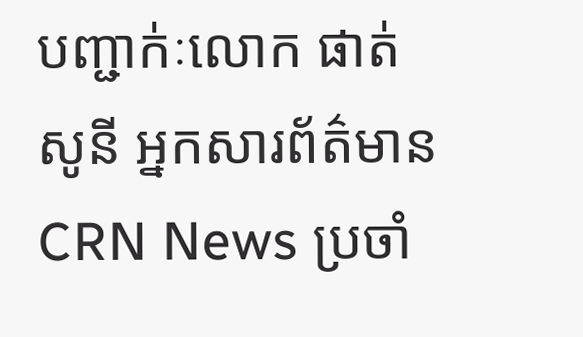បញ្ជាក់ៈលោក ផាត់ សូនី អ្នកសារព័ត៌មាន CRN News ប្រចាំ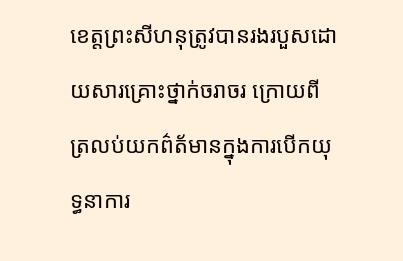ខេត្តព្រះសីហនុត្រូវបានរងរបួសដោយសារគ្រោះថ្នាក់ចរាចរ ក្រោយពីត្រលប់យកព៌ត័មានក្នុងការបើកយុទ្ធនាការ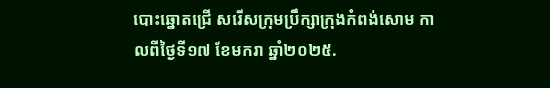បោះឆ្នោតជ្រើ សរើសក្រុមប្រឹក្សាក្រុងកំពង់សោម កាលពីថ្ងៃទី១៧ ខែមករា ឆ្នាំ២០២៥.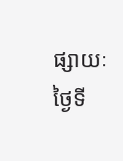ផ្សាយៈថ្ងៃទី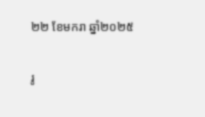២២ ខែមករា ឆ្នាំ២០២៥

រូ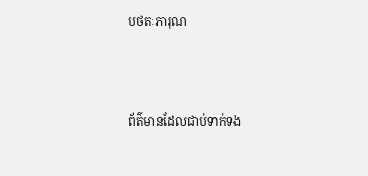បថតៈភារុណ



ព័ត៌មានដែលជាប់ទាក់ទង